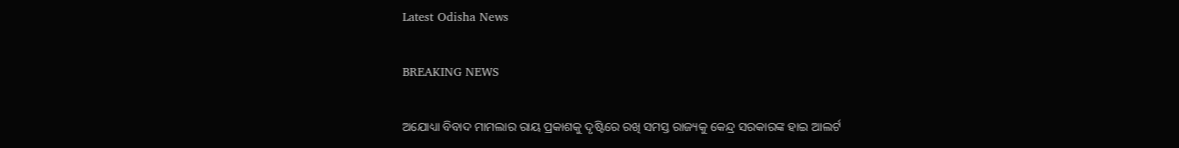Latest Odisha News

BREAKING NEWS

ଅଯୋଧ୍ୟା ବିବାଦ ମାମଲାର ରାୟ ପ୍ରକାଶକୁ ଦୃଷ୍ଟିରେ ରଖି ସମସ୍ତ ରାଜ୍ୟକୁ କେନ୍ଦ୍ର ସରକାରଙ୍କ ହାଇ ଆଲର୍ଟ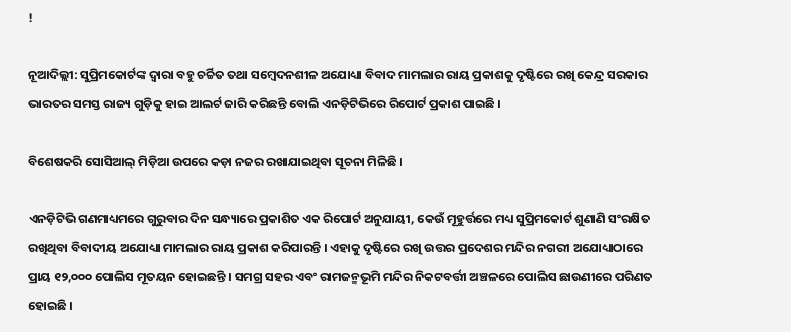!

ନୂଆଦିଲ୍ଲୀ: ସୁପ୍ରିମକୋର୍ଟଙ୍କ ଦ୍ୱାରା ବହୁ ଚର୍ଚ୍ଚିତ ତଥା ସମ୍ବେଦନଶୀଳ ଅଯୋଧ୍ୟା ବିବାଦ ମାମଲାର ରାୟ ପ୍ରକାଶକୁ ଦୃଷ୍ଟିରେ ରଖି କେନ୍ଦ୍ର ସରକାର ଭାରତର ସମସ୍ତ ରାଜ୍ୟ ଗୁଡ଼ିକୁ ହାଇ ଆଲର୍ଟ ଜାରି କରିଛନ୍ତି ବୋଲି ଏନଡ଼ିଟିଭିରେ ରିପୋର୍ଟ ପ୍ରକାଶ ପାଇଛି ।

ବିଶେଷକରି ସୋସିଆଲ୍ ମିଡ଼ିଆ ଉପରେ କଡ଼ା ନଜର ରଖାଯାଇଥିବା ସୂଚନା ମିଳିଛି ।

ଏନଡ଼ିଟିଭି ଗଣମାଧ୍ୟମରେ ଗୁରୁବାର ଦିନ ସନ୍ଧ୍ୟାରେ ପ୍ରକାଶିତ ଏକ ରିପୋର୍ଟ ଅନୁଯାୟୀ, କେଉଁ ମୂହୁର୍ତ୍ତରେ ମଧ୍ୟ ସୁପ୍ରିମକୋର୍ଟ ଶୁଣାଣି ସଂରକ୍ଷିତ ରଖିଥିବା ବିବାଦୀୟ ଅଯୋଧ୍ୟା ମାମଲାର ରାୟ ପ୍ରକାଶ କରିପାରନ୍ତି । ଏହାକୁ ଦୃଷ୍ଟିରେ ରଖି ଉତ୍ତର ପ୍ରଦେଶର ମନ୍ଦିର ନଗରୀ ଅଯୋଧ୍ୟାଠାରେ ପ୍ରାୟ ୧୨,୦୦୦ ପୋଲିସ ମୂତୟନ ହୋଇଛନ୍ତି । ସମଗ୍ର ସହର ଏବଂ ରାମଜନ୍ମଭୂମି ମନ୍ଦିର ନିକଟବର୍ତ୍ତୀ ଅଞ୍ଚଳରେ ପୋଲିସ ଛାଉଣୀରେ ପରିଣତ ହୋଇଛି ।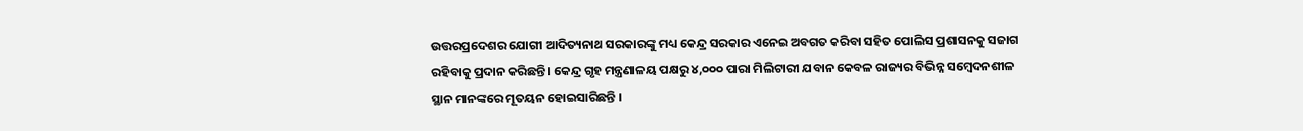ଉତ୍ତରପ୍ରଦେଶର ଯୋଗୀ ଆଦିତ୍ୟନାଥ ସରକାରଙ୍କୁ ମଧ୍ୟ କେନ୍ଦ୍ର ସରକାର ଏନେଇ ଅବଗତ କରିବା ସହିତ ପୋଲିସ ପ୍ରଶାସନକୁ ସଜାଗ ରହିବାକୁ ପ୍ରଦାନ କରିଛନ୍ତି । କେନ୍ଦ୍ର ଗୃହ ମନ୍ତ୍ରଣାଳୟ ପକ୍ଷରୁ ୪,୦୦୦ ପାରା ମିଲିଟାରୀ ଯବାନ କେବଳ ରାଜ୍ୟର ବିଭିନ୍ନ ସମ୍ବେଦନଶୀଳ ସ୍ଥାନ ମାନଙ୍କରେ ମୂତୟନ ହୋଇସାରିଛନ୍ତି ।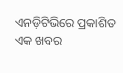ଏନଡ଼ିଟିଭିରେ ପ୍ରକାଶିତ ଏକ ଖବର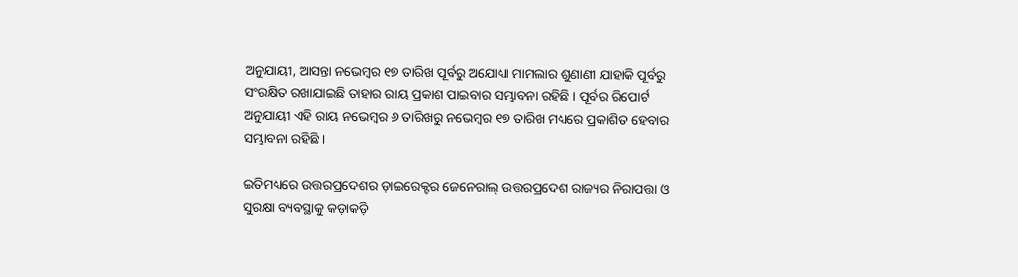ଅନୁଯାୟୀ, ଆସନ୍ତା ନଭେମ୍ବର ୧୭ ତାରିଖ ପୂର୍ବରୁ ଅଯୋଧ୍ୟା ମାମଲାର ଶୁଣାଣୀ ଯାହାକି ପୂର୍ବରୁ ସଂରକ୍ଷିତ ରଖାଯାଇଛି ତାହାର ରାୟ ପ୍ରକାଶ ପାଇବାର ସମ୍ଭାବନା ରହିଛି । ପୂର୍ବର ରିପୋର୍ଟ ଅନୁଯାୟୀ ଏହି ରାୟ ନଭେମ୍ବର ୬ ତାରିଖରୁ ନଭେମ୍ବର ୧୭ ତାରିଖ ମଧ୍ୟରେ ପ୍ରକାଶିତ ହେବାର ସମ୍ଭାବନା ରହିଛି ।

ଇତିମଧ୍ୟରେ ଉତ୍ତରପ୍ରଦେଶର ଡ଼ାଇରେକ୍ଟର ଜେନେରାଲ୍ ଉତ୍ତରପ୍ରଦେଶ ରାଜ୍ୟର ନିରାପତ୍ତା ଓ ସୁରକ୍ଷା ବ୍ୟବସ୍ଥାକୁ କଡ଼ାକଡ଼ି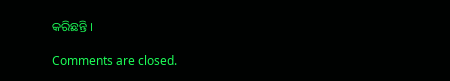କରିଛନ୍ତି ।

Comments are closed.